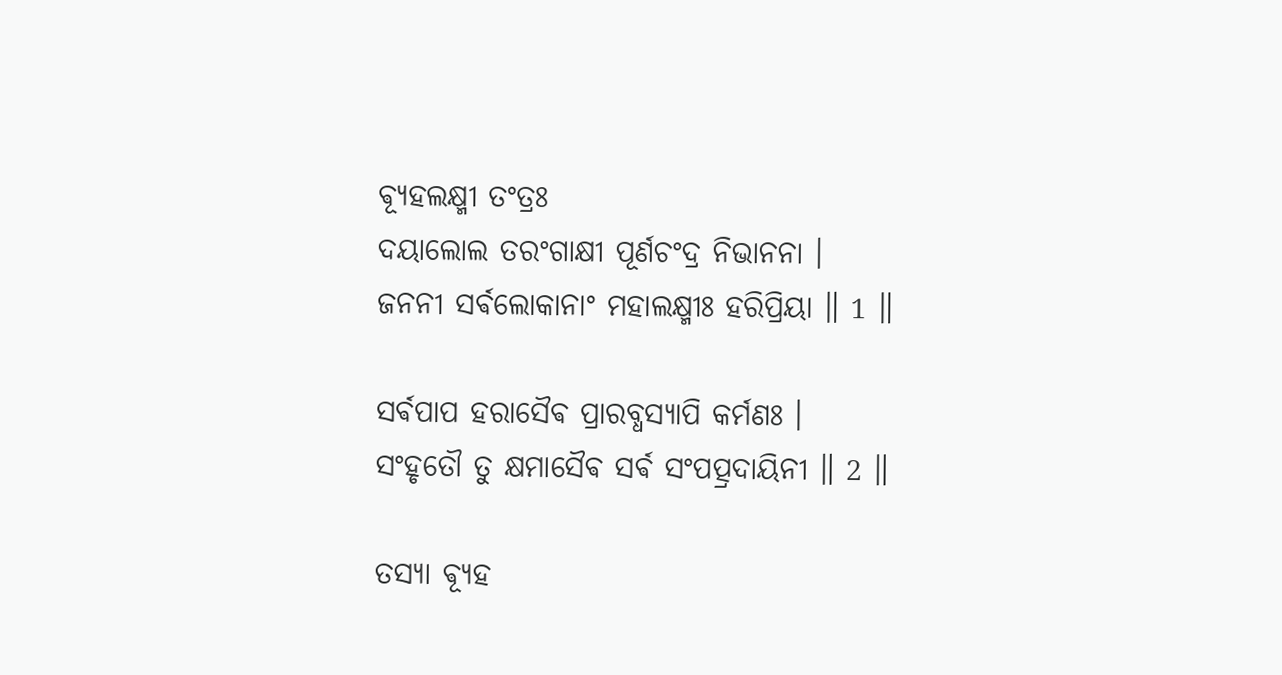ଵ୍ୟୂହଲକ୍ଷ୍ମୀ ତଂତ୍ରଃ
ଦୟାଲୋଲ ତରଂଗାକ୍ଷୀ ପୂର୍ଣଚଂଦ୍ର ନିଭାନନା ।
ଜନନୀ ସର୍ଵଲୋକାନାଂ ମହାଲକ୍ଷ୍ମୀଃ ହରିପ୍ରିୟା ॥ 1 ॥

ସର୍ଵପାପ ହରାସୈଵ ପ୍ରାରବ୍ଧସ୍ୟାପି କର୍ମଣଃ ।
ସଂହୃତୌ ତୁ କ୍ଷମାସୈଵ ସର୍ଵ ସଂପତ୍ପ୍ରଦାୟିନୀ ॥ 2 ॥

ତସ୍ୟା ଵ୍ୟୂହ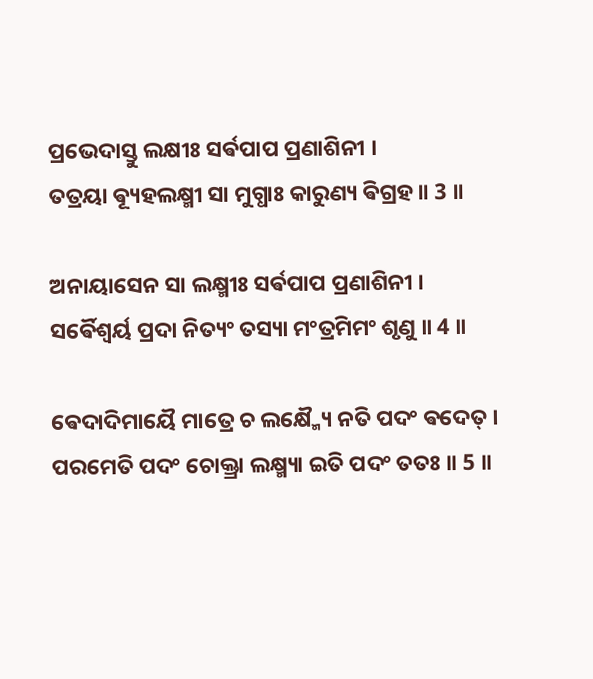ପ୍ରଭେଦାସ୍ତୁ ଲକ୍ଷୀଃ ସର୍ଵପାପ ପ୍ରଣାଶିନୀ ।
ତତ୍ରୟା ଵ୍ୟୂହଲକ୍ଷ୍ମୀ ସା ମୁଗ୍ଧାଃ କାରୁଣ୍ୟ ଵିଗ୍ରହ ॥ 3 ॥

ଅନାୟାସେନ ସା ଲକ୍ଷ୍ମୀଃ ସର୍ଵପାପ ପ୍ରଣାଶିନୀ ।
ସର୍ଵୈଶ୍ଵର୍ୟ ପ୍ରଦା ନିତ୍ୟଂ ତସ୍ୟା ମଂତ୍ରମିମଂ ଶୃଣୁ ॥ 4 ॥

ଵେଦାଦିମାୟୈ ମାତ୍ରେ ଚ ଲକ୍ଷ୍ମ୍ୟୈ ନତି ପଦଂ ଵଦେତ୍ ।
ପରମେତି ପଦଂ ଚୋକ୍ତ୍ରା ଲକ୍ଷ୍ମ୍ୟା ଇତି ପଦଂ ତତଃ ॥ 5 ॥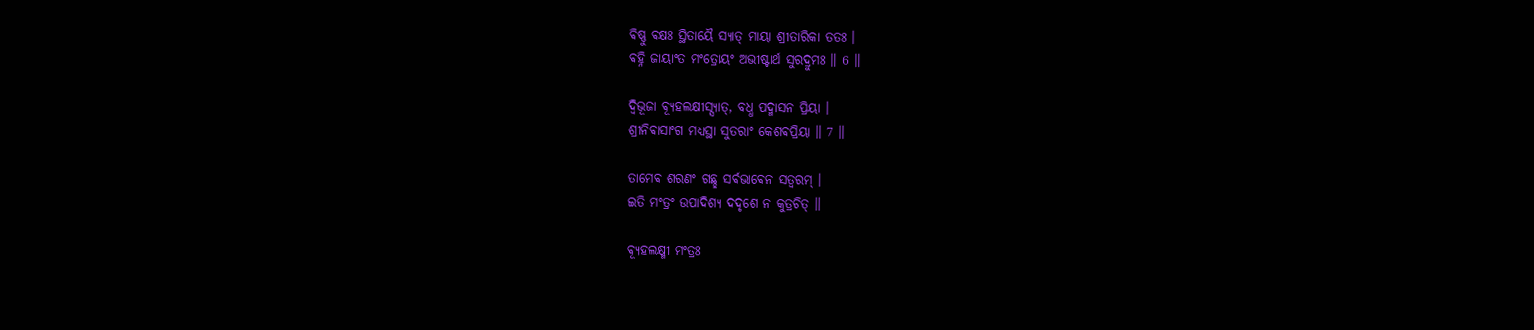ଵିଷ୍ଣୁ ଵକ୍ଷଃ ସ୍ଥିତାୟୈ ସ୍ୟାତ୍ ମାୟା ଶ୍ରୀତାରିକା ତତଃ ।
ଵହ୍ନି ଜାୟାଂତ ମଂତ୍ରୋୟଂ ଅଭୀଷ୍ଟାର୍ଥ ସୁରଦ୍ରୁମଃ ॥ 6 ॥

ଦ୍ଵିଭୂଜା ଵ୍ୟୂହଲକ୍ଷୀସ୍ସ୍ୟାତ୍, ବଧ୍ଧ ପଦ୍ମାସନ ପ୍ରିୟା ।
ଶ୍ରୀନିଵାସାଂଗ ମଧ୍ୟସ୍ଥା ସୁତରାଂ କେଶଵପ୍ରିୟା ॥ 7 ॥

ତାମେଵ ଶରଣଂ ଗଛ୍ଛ ସର୍ଵଭାଵେନ ସତ୍ଵରମ୍ ।
ଇତି ମଂତ୍ରଂ ଉପାଦିଶ୍ୟ ଦଦୃଶେ ନ କୁତ୍ରଚିତ୍ ॥

ଵ୍ୟୂହଲକ୍ଷ୍ମୀ ମଂତ୍ରଃ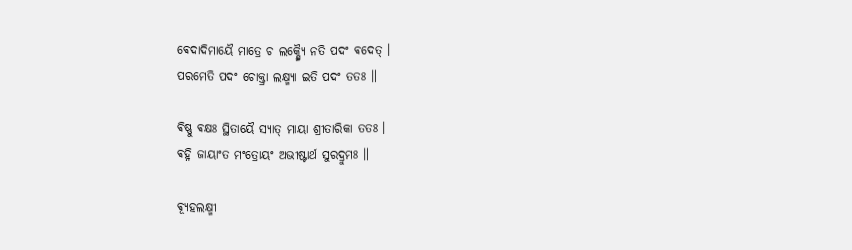ଵେଦାଦିମାୟୈ ମାତ୍ରେ ଚ ଲକ୍ଷ୍ମ୍ୟୈ ନତି ପଦଂ ଵଦେତ୍ ।
ପରମେତି ପଦଂ ଚୋକ୍ତ୍ରା ଲକ୍ଷ୍ମ୍ୟା ଇତି ପଦଂ ତତଃ ॥

ଵିଷ୍ଣୁ ଵକ୍ଷଃ ସ୍ଥିତାୟୈ ସ୍ୟାତ୍ ମାୟା ଶ୍ରୀତାରିକା ତତଃ ।
ଵହ୍ନି ଜାୟାଂତ ମଂତ୍ରୋୟଂ ଅଭୀଷ୍ଟାର୍ଥ ସୁରଦ୍ରୁମଃ ॥

ଵ୍ୟୂହଲକ୍ଷ୍ମୀ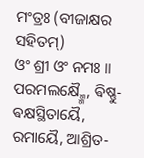ମଂତ୍ରଃ (ବୀଜାକ୍ଷର ସହିତମ୍)
ଓଂ ଶ୍ରୀ ଓଂ ନମଃ ॥
ପରମଲକ୍ଷ୍ମ୍ମୈ, ଵିଷ୍ଣୁ-ଵକ୍ଷସ୍ଥିତାୟୈ, ରମାୟୈ, ଆଶ୍ରିତ-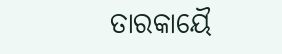ତାରକାୟୈ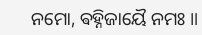ନମୋ, ଵହ୍ନିଜାୟୈ ନମଃ ॥